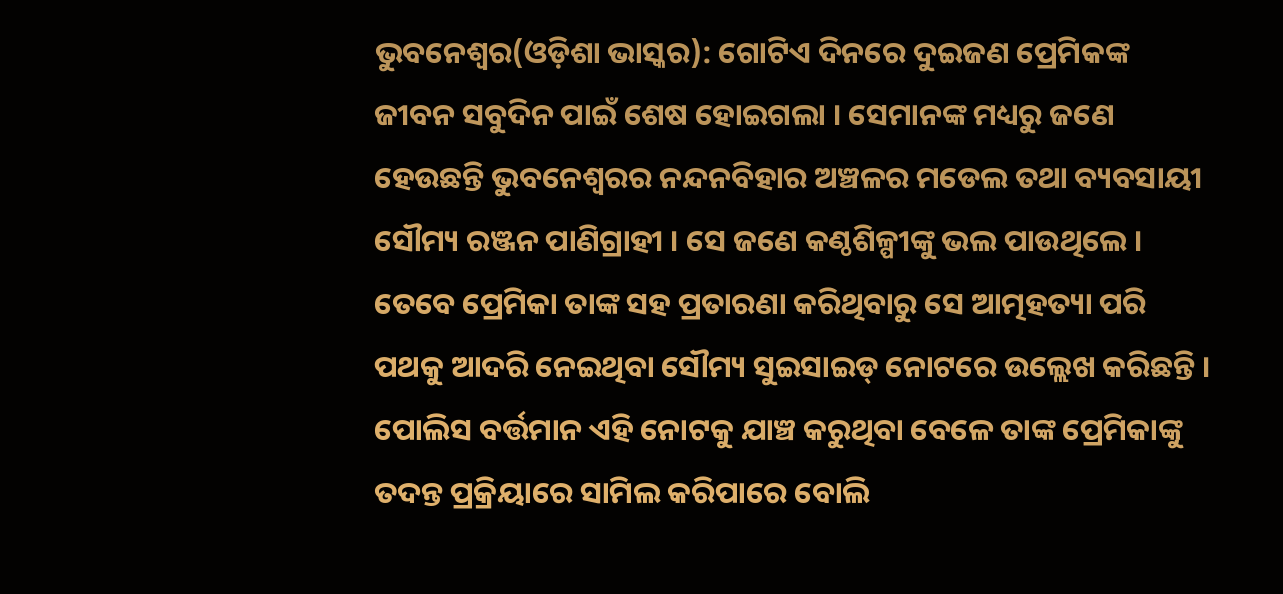ଭୁବନେଶ୍ୱର(ଓଡ଼ିଶା ଭାସ୍କର): ଗୋଟିଏ ଦିନରେ ଦୁଇଜଣ ପ୍ରେମିକଙ୍କ ଜୀବନ ସବୁଦିନ ପାଇଁ ଶେଷ ହୋଇଗଲା । ସେମାନଙ୍କ ମଧ୍ୟରୁ ଜଣେ ହେଉଛନ୍ତି ଭୁବନେଶ୍ୱରର ନନ୍ଦନବିହାର ଅଞ୍ଚଳର ମଡେଲ ତଥା ବ୍ୟବସାୟୀ ସୌମ୍ୟ ରଞ୍ଜନ ପାଣିଗ୍ରାହୀ । ସେ ଜଣେ କଣ୍ଠଶିଳ୍ପୀଙ୍କୁ ଭଲ ପାଉଥିଲେ । ତେବେ ପ୍ରେମିକା ତାଙ୍କ ସହ ପ୍ରତାରଣା କରିଥିବାରୁ ସେ ଆତ୍ମହତ୍ୟା ପରି ପଥକୁ ଆଦରି ନେଇଥିବା ସୌମ୍ୟ ସୁଇସାଇଡ୍ ନୋଟରେ ଉଲ୍ଲେଖ କରିଛନ୍ତି । ପୋଲିସ ବର୍ତ୍ତମାନ ଏହି ନୋଟକୁ ଯାଞ୍ଚ କରୁଥିବା ବେଳେ ତାଙ୍କ ପ୍ରେମିକାଙ୍କୁ ତଦନ୍ତ ପ୍ରକ୍ରିୟାରେ ସାମିଲ କରିପାରେ ବୋଲି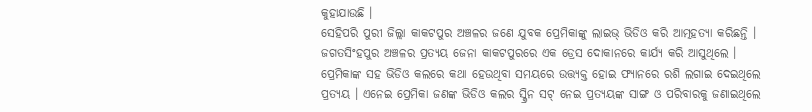କୁହାଯାଉଛି ।
ସେହିପରି ପୁରୀ ଜିଲ୍ଲା କାକଟପୁର ଅଞ୍ଚଳର ଜଣେ ଯୁବକ ପ୍ରେମିକାଙ୍କୁ ଲାଇଭ୍ ଭିଡିଓ କରି ଆତ୍ମହତ୍ୟା କରିଛନ୍ତି । ଜଗତସିଂହପୁର ଅଞ୍ଚଳର ପ୍ରତ୍ୟୟ ଜେନା କାକଟପୁରରେ ଏକ ଡ୍ରେସ ଦୋକାନରେ କାର୍ଯ୍ୟ କରି ଆସୁଥିଲେ । ପ୍ରେମିକାଙ୍କ ସହ ଭିଡିଓ କଲରେ କଥା ହେଉଥିବା ସମୟରେ ଉତ୍ତ୍ୟକ୍ତ ହୋଇ ଫ୍ୟାନରେ ରଶି ଲଗାଇ ଦେଇଥିଲେ ପ୍ରତ୍ୟୟ । ଏନେଇ ପ୍ରେମିକା ଜଣଙ୍କ ଭିଡିଓ କଲର ସ୍କ୍ରିନ ସଟ୍ ନେଇ ପ୍ରତ୍ୟୟଙ୍କ ସାଙ୍ଗ ଓ ପରିବାରକୁ ଜଣାଇଥିଲେ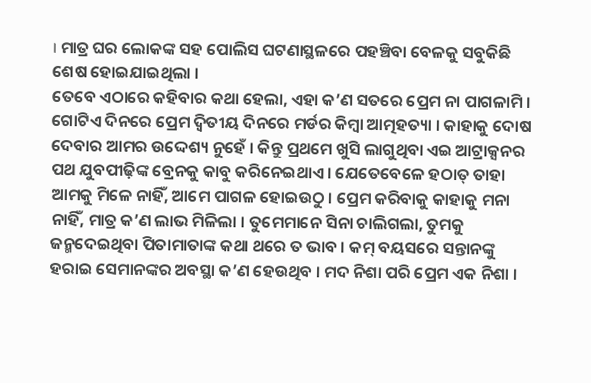। ମାତ୍ର ଘର ଲୋକଙ୍କ ସହ ପୋଲିସ ଘଟଣାସ୍ଥଳରେ ପହଞ୍ଚିବା ବେଳକୁ ସବୁକିଛି ଶେଷ ହୋଇଯାଇଥିଲା ।
ତେବେ ଏଠାରେ କହିବାର କଥା ହେଲା, ଏହା କ’ଣ ସତରେ ପ୍ରେମ ନା ପାଗଳାମି । ଗୋଟିଏ ଦିନରେ ପ୍ରେମ ଦ୍ୱିତୀୟ ଦିନରେ ମର୍ଡର କିମ୍ବା ଆତ୍ମହତ୍ୟା । କାହାକୁ ଦୋଷ ଦେବାର ଆମର ଉଦ୍ଦେଶ୍ୟ ନୁହେଁ । କିନ୍ତୁ ପ୍ରଥମେ ଖୁସି ଲାଗୁଥିବା ଏଇ ଆଟ୍ରାକ୍ସନର ପଥ ଯୁବପୀଢ଼ିଙ୍କ ବ୍ରେନକୁ କାବୁ କରିନେଇଥାଏ । ଯେତେବେଳେ ହଠାତ୍ ତାହା ଆମକୁ ମିଳେ ନାହିଁ, ଆମେ ପାଗଳ ହୋଇଉଠୁ । ପ୍ରେମ କରିବାକୁ କାହାକୁ ମନା ନାହିଁ, ମାତ୍ର କ’ଣ ଲାଭ ମିଳିଲା । ତୁମେମାନେ ସିନା ଚାଲିଗଲା, ତୁମକୁ ଜନ୍ମଦେଇଥିବା ପିତାମାତାଙ୍କ କଥା ଥରେ ତ ଭାବ । କମ୍ ବୟସରେ ସନ୍ତାନଙ୍କୁ ହରାଇ ସେମାନଙ୍କର ଅବସ୍ଥା କ’ଣ ହେଉଥିବ । ମଦ ନିଶା ପରି ପ୍ରେମ ଏକ ନିଶା ।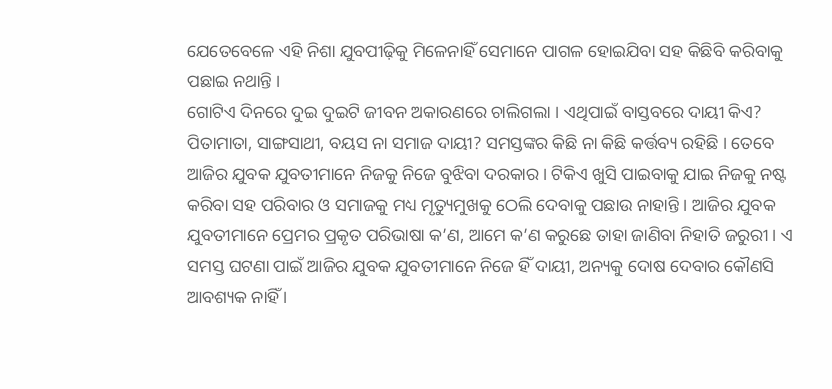ଯେତେବେଳେ ଏହି ନିଶା ଯୁବପୀଢ଼ିକୁ ମିଳେନାହିଁ ସେମାନେ ପାଗଳ ହୋଇଯିବା ସହ କିଛିବି କରିବାକୁ ପଛାଇ ନଥାନ୍ତି ।
ଗୋଟିଏ ଦିନରେ ଦୁଇ ଦୁଇଟି ଜୀବନ ଅକାରଣରେ ଚାଲିଗଲା । ଏଥିପାଇଁ ବାସ୍ତବରେ ଦାୟୀ କିଏ? ପିତାମାତା, ସାଙ୍ଗସାଥୀ, ବୟସ ନା ସମାଜ ଦାୟୀ? ସମସ୍ତଙ୍କର କିଛି ନା କିଛି କର୍ତ୍ତବ୍ୟ ରହିଛି । ତେବେ ଆଜିର ଯୁବକ ଯୁବତୀମାନେ ନିଜକୁ ନିଜେ ବୁଝିବା ଦରକାର । ଟିକିଏ ଖୁସି ପାଇବାକୁ ଯାଇ ନିଜକୁ ନଷ୍ଟ କରିବା ସହ ପରିବାର ଓ ସମାଜକୁ ମଧ୍ୟ ମୃତ୍ୟୁମୁଖକୁ ଠେଲି ଦେବାକୁ ପଛାଉ ନାହାନ୍ତି । ଆଜିର ଯୁବକ ଯୁବତୀମାନେ ପ୍ରେମର ପ୍ରକୃତ ପରିଭାଷା କ’ଣ, ଆମେ କ’ଣ କରୁଛେ ତାହା ଜାଣିବା ନିହାତି ଜରୁରୀ । ଏ ସମସ୍ତ ଘଟଣା ପାଇଁ ଆଜିର ଯୁବକ ଯୁବତୀମାନେ ନିଜେ ହିଁ ଦାୟୀ, ଅନ୍ୟକୁ ଦୋଷ ଦେବାର କୌଣସି ଆବଶ୍ୟକ ନାହିଁ ।